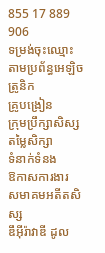855 17 889 906
ទម្រង់ចុះឈ្មោះតាមប្រព័ន្ធអេឡិចត្រូនិក
គ្រូបង្រៀន
ក្រុមប្រឹក្សាសិស្ស
តម្លៃសិក្សា
ទំនាក់ទំនង
ឱកាសការងារ
សមាគមអតីតសិស្ស
ឌឹអុីរ៉ាវាឌី ដូល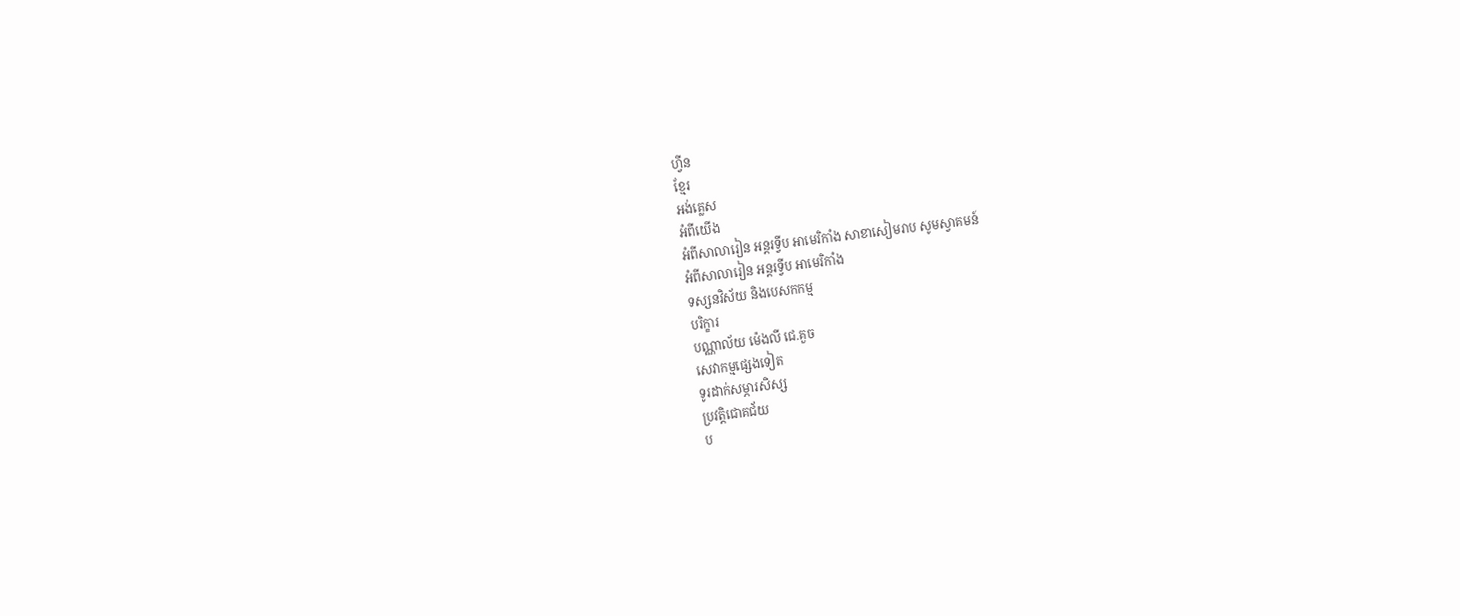ហ្វីន
ខ្មែរ
អង់គ្លេស
អំពីយើង
អំពីសាលារៀន អន្តរទ្វីប អាមេរិកាំង សាខាសៀមរាប សូមស្វាគមន៍
អំពីសាលារៀន អន្តរទ្វីប អាមេរិកាំង
ទស្សនវិស័យ និងបេសកកម្ម
បរិក្ខារ
បណ្ណាល័យ ម៉េងលី ជេ.គួច
សេវាកម្មផ្សេងទៀត
ទូរដាក់សម្ភារសិស្ស
ប្រវត្តិជោគជ័យ
ប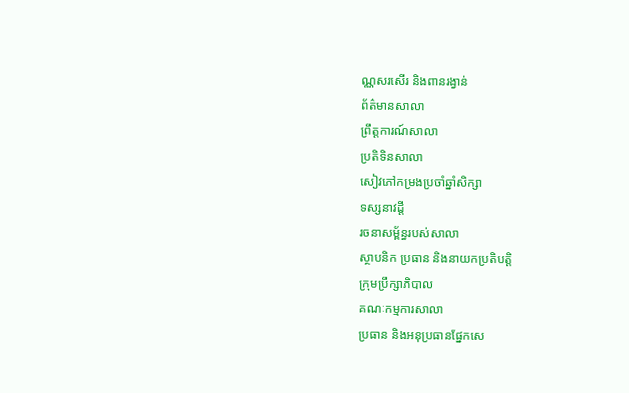ណ្ណសរសើរ និងពានរង្វាន់
ព័ត៌មានសាលា
ព្រឹត្តការណ៍សាលា
ប្រតិទិនសាលា
សៀវភៅកម្រងប្រចាំឆ្នាំសិក្សា
ទស្សនាវដ្តី
រចនាសម្ព័ន្ធរបស់សាលា
ស្ថាបនិក ប្រធាន និងនាយកប្រតិបត្តិ
ក្រុមប្រឹក្សាភិបាល
គណៈកម្មការសាលា
ប្រធាន និងអនុប្រធានផ្នែកសេ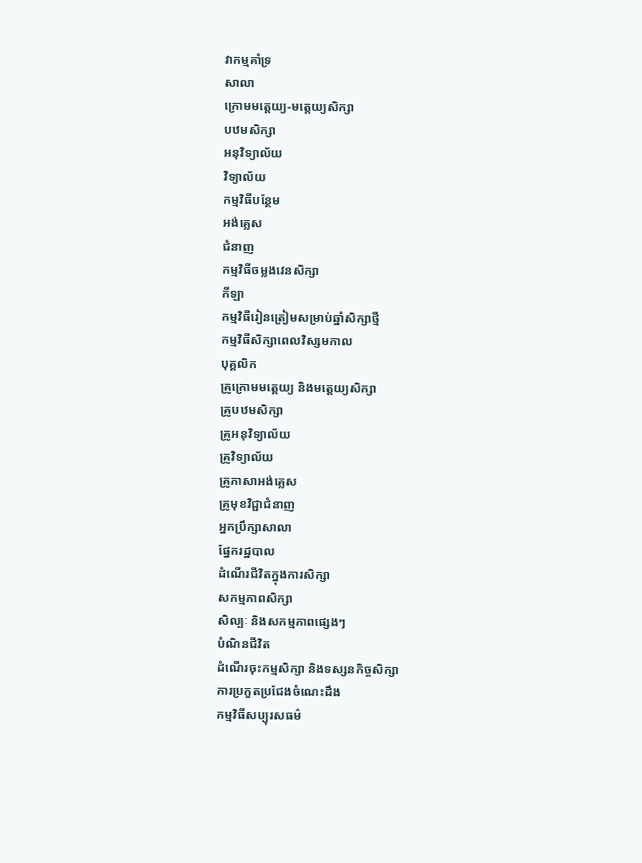វាកម្មគាំទ្រ
សាលា
ក្រោមមត្តេយ្យ-មត្ដេយ្យសិក្សា
បឋមសិក្សា
អនុវិទ្យាល័យ
វិទ្យាល័យ
កម្មវិធីបន្ថែម
អង់គ្លេស
ជំនាញ
កម្មវិធីចម្លងវេនសិក្សា
កីឡា
កម្មវិធីរៀនត្រៀមសម្រាប់ឆ្នាំសិក្សាថ្មី
កម្មវិធីសិក្សាពេលវិស្សមកាល
បុគ្គលិក
គ្រូក្រោមមត្តេយ្យ និងមត្តេយ្យសិក្សា
គ្រូបឋមសិក្សា
គ្រូអនុវិទ្យាល័យ
គ្រូវិទ្យាល័យ
គ្រូភាសាអង់គ្លេស
គ្រូមុខវិជ្ជាជំនាញ
អ្នកប្រឹក្សាសាលា
ផ្នែករដ្ឋបាល
ដំណើរជីវិតក្នុងការសិក្សា
សកម្មភាពសិក្សា
សិល្បៈ និងសកម្មភាពផ្សេងៗ
បំណិនជីវិត
ដំណើរចុះកម្មសិក្សា និងទស្សនកិច្ចសិក្សា
ការប្រកួតប្រជែងចំណេះដឹង
កម្មវិធីសប្បុរសធម៌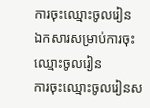ការចុះឈ្មោះចូលរៀន
ឯកសារសម្រាប់ការចុះឈ្មោះចូលរៀន
ការចុះឈ្មោះចូលរៀនស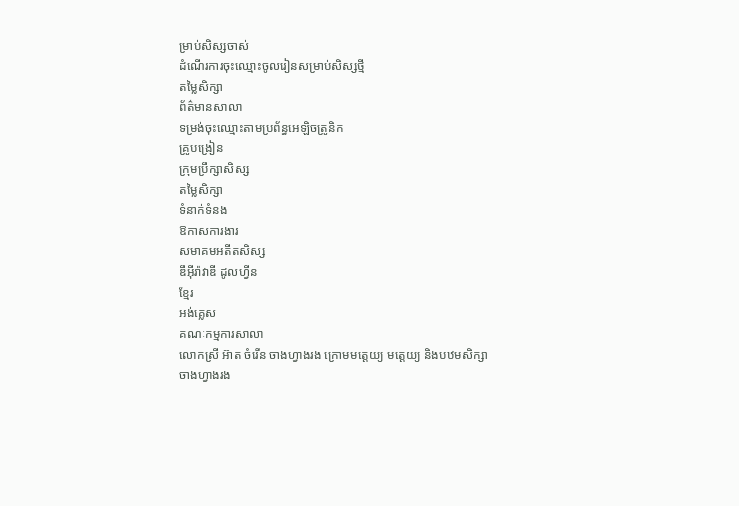ម្រាប់សិស្សចាស់
ដំណើរការចុះឈ្មោះចូលរៀនសម្រាប់សិស្សថ្មី
តម្លៃសិក្សា
ព័ត៌មានសាលា
ទម្រង់ចុះឈ្មោះតាមប្រព័ន្ធអេឡិចត្រូនិក
គ្រូបង្រៀន
ក្រុមប្រឹក្សាសិស្ស
តម្លៃសិក្សា
ទំនាក់ទំនង
ឱកាសការងារ
សមាគមអតីតសិស្ស
ឌឹអុីរ៉ាវាឌី ដូលហ្វីន
ខ្មែរ
អង់គ្លេស
គណៈកម្មការសាលា
លោកស្រី អ៊ាត ចំរើន ចាងហ្វាងរង ក្រោមមត្តេយ្យ មត្តេយ្យ និងបឋមសិក្សា
ចាងហ្វាងរង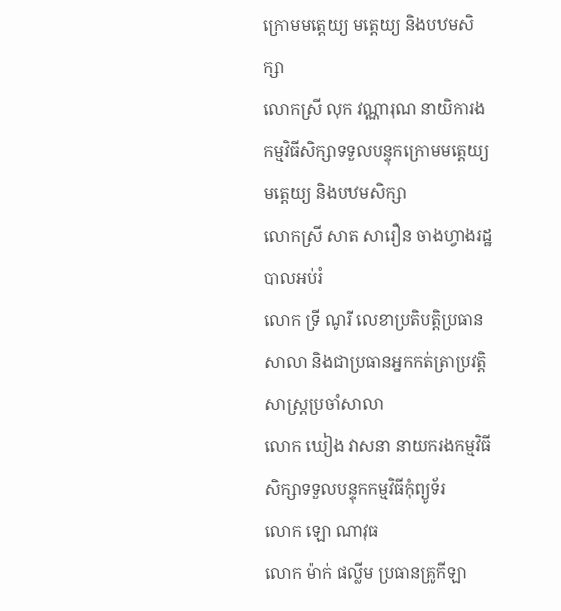ក្រោមមត្តេយ្យ មត្តេយ្យ និងបឋមសិក្សា
លោកស្រី លុក វណ្ណារុណ នាយិការងកម្មវិធីសិក្សាទទួលបន្ទុកក្រោមមត្តេយ្យ មត្តេយ្យ និងបឋមសិក្សា
លោកស្រី សាត សារឿន ចាងហ្វាងរដ្ឋបាលអប់រំ
លោក ទ្រី ណូរី លេខាប្រតិបត្តិប្រធានសាលា និងជាប្រធានអ្នកកត់ត្រាប្រវត្តិសាស្រ្តប្រចាំសាលា
លោក ឃៀង វាសនា នាយករងកម្មវិធីសិក្សាទទួលបន្ទុកកម្មវិធីកុំព្យូទ័រ
លោក ឡោ ណាវុធ
លោក ម៉ាក់ ផល្លីម ប្រធានគ្រូកីឡា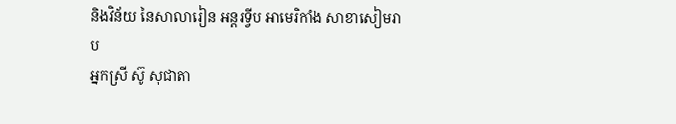និងវិន័យ នៃសាលារៀន អន្តរទ្វីប អាមេរិកាំង សាខាសៀមរាប
អ្នកស្រី ស៊ូ សុជាតា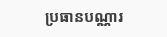ប្រធានបណ្ណារ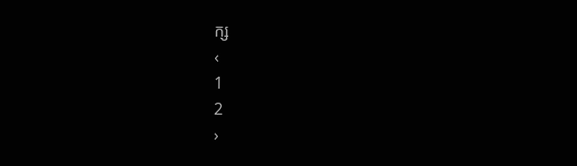ក្ស
‹
1
2
›